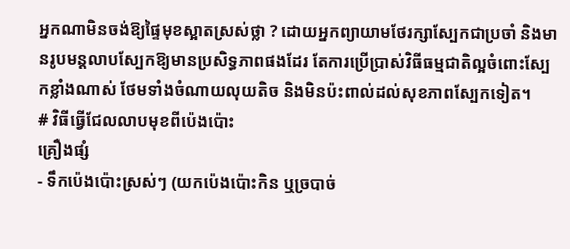អ្នកណាមិនចង់ឱ្យផ្ទៃមុខស្អាតស្រស់ថ្លា ? ដោយអ្នកព្យាយាមថែរក្សាស្បែកជាប្រចាំ និងមានរូបមន្តលាបស្បែកឱ្យមានប្រសិទ្ធភាពផងដែរ តែការប្រើប្រាស់វិធីធម្មជាតិល្អចំពោះស្បែកខ្លាំងណាស់ ថែមទាំងចំណាយលុយតិច និងមិនប៉ះពាល់ដល់សុខភាពស្បែកទៀត។
# វិធីធ្វើជែលលាបមុខពីប៉េងប៉ោះ
គ្រឿងផ្សំ
- ទឹកប៉េងប៉ោះស្រស់ៗ (យកប៉េងប៉ោះកិន ឬច្របាច់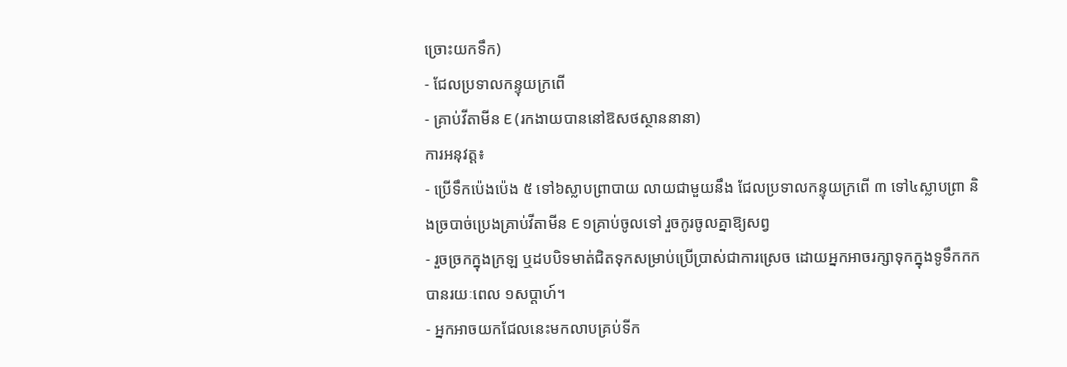ច្រោះយកទឹក)
- ជែលប្រទាលកន្ទុយក្រពើ
- គ្រាប់វីតាមីន E (រកងាយបាននៅឱសថស្ថាននានា)
ការអនុវត្ត៖
- ប្រើទឹកប៉េងប៉េង ៥ ទៅ៦ស្លាបព្រាបាយ លាយជាមួយនឹង ជែលប្រទាលកន្ទុយក្រពើ ៣ ទៅ៤ស្លាបព្រា និងច្របាច់ប្រេងគ្រាប់វីតាមីន E ១គ្រាប់ចូលទៅ រួចកូរចូលគ្នាឱ្យសព្វ
- រួចច្រកក្នុងក្រឡ ឬដបបិទមាត់ជិតទុកសម្រាប់ប្រើប្រាស់ជាការស្រេច ដោយអ្នកអាចរក្សាទុកក្នុងទូទឹកកកបានរយៈពេល ១សប្តាហ៍។
- អ្នកអាចយកជែលនេះមកលាបគ្រប់ទីក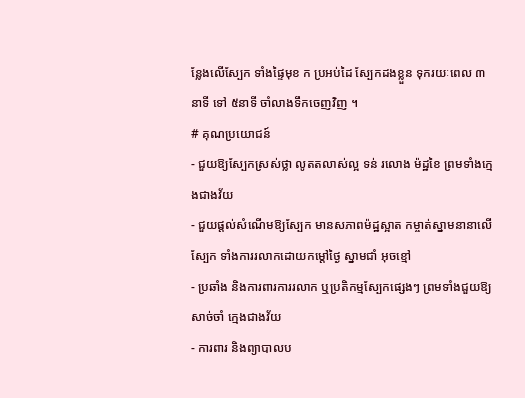ន្លែងលើស្បែក ទាំងផ្ទៃមុខ ក ប្រអប់ដៃ ស្បែកដងខ្លួន ទុករយៈពេល ៣នាទី ទៅ ៥នាទី ចាំលាងទឹកចេញវិញ ។
# គុណប្រយោជន៍
- ជួយឱ្យស្បែកស្រស់ថ្លា លូតតលាស់ល្អ ទន់ រលោង ម៉ដ្ឋខៃ ព្រមទាំងក្មេងជាងវ័យ
- ជួយផ្តល់សំណើមឱ្យស្បែក មានសភាពម៉ដ្ឋស្អាត កម្ចាត់ស្នាមនានាលើស្បែក ទាំងការរលាកដោយកម្តៅថ្ងៃ ស្នាមជាំ អុចខ្មៅ
- ប្រឆាំង និងការពារការរលាក ឬប្រតិកម្មស្បែកផ្សេងៗ ព្រមទាំងជួយឱ្យសាច់ចាំ ក្មេងជាងវ័យ
- ការពារ និងព្យាបាលប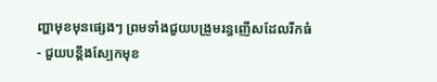ញ្ហាមុខមុនផ្សេងៗ ព្រមទាំងជួយបង្រួមរន្ធញើសដែលរីកធំ
- ជួយបន្តឹងស្បែកមុខ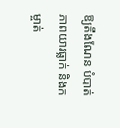ឱ្យតឹងណែន បំបាត់ភាពយារធ្លាក់ និងកម្ចាត់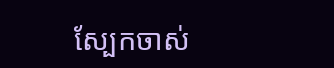ស្បែកចាស់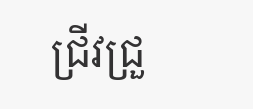ជ្រីវជ្រួ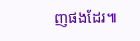ញផងដែរ៕